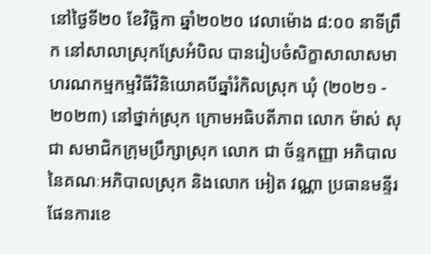នៅថ្ងៃទី២០ ខែវិច្ឆិកា ឆ្នាំ២០២០ វេលាម៉ោង ៨:០០ នាទីព្រឹក នៅសាលាស្រុកស្រែអំបិល បានរៀបចំសិក្ខាសាលាសមាហរណកម្មកម្មវិធីវិនិយោគបីឆ្នាំរំកិលស្រុក ឃុំ (២០២១ - ២០២៣) នៅថ្នាក់ស្រុក ក្រោមអធិបតីភាព លោក ម៉ាស់ សុជា សមាជិកក្រុមប្រឹក្សាស្រុក លោក ជា ច័ន្ទកញ្ញា អភិបាល នៃគណៈអភិបាលស្រុក និងលោក អៀត វណ្ណា ប្រធានមន្ទីរផែនការខេ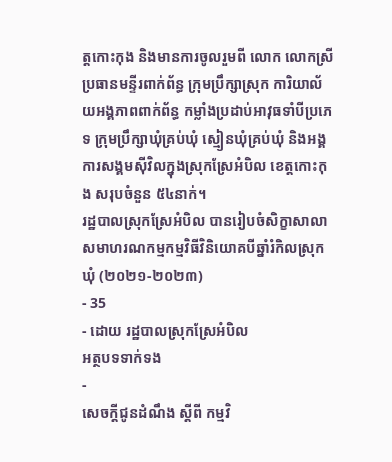ត្តកោះកុង និងមានការចូលរួមពី លោក លោកស្រី ប្រធានមន្ទីរពាក់ព័ន្ធ ក្រុមប្រឹក្សាស្រុក ការិយាល័យអង្គភាពពាក់ព័ន្ធ កម្លាំងប្រដាប់អាវុធទាំបីប្រភេទ ក្រុមប្រឹក្សាឃុំគ្រប់ឃុំ ស្មៀនឃុំគ្រប់ឃុំ និងអង្គការសង្គមស៊ីវិលក្នុងស្រុកស្រែអំបិល ខេត្តកោះកុង សរុបចំនួន ៥៤នាក់។
រដ្ឋបាលស្រុកស្រែអំបិល បានរៀបចំសិក្ខាសាលាសមាហរណកម្មកម្មវិធីវិនិយោគបីឆ្នាំរំកិលស្រុក ឃុំ (២០២១-២០២៣)
- 35
- ដោយ រដ្ឋបាលស្រុកស្រែអំបិល
អត្ថបទទាក់ទង
-
សេចក្តីជូនដំណឹង ស្តីពី កម្មវិ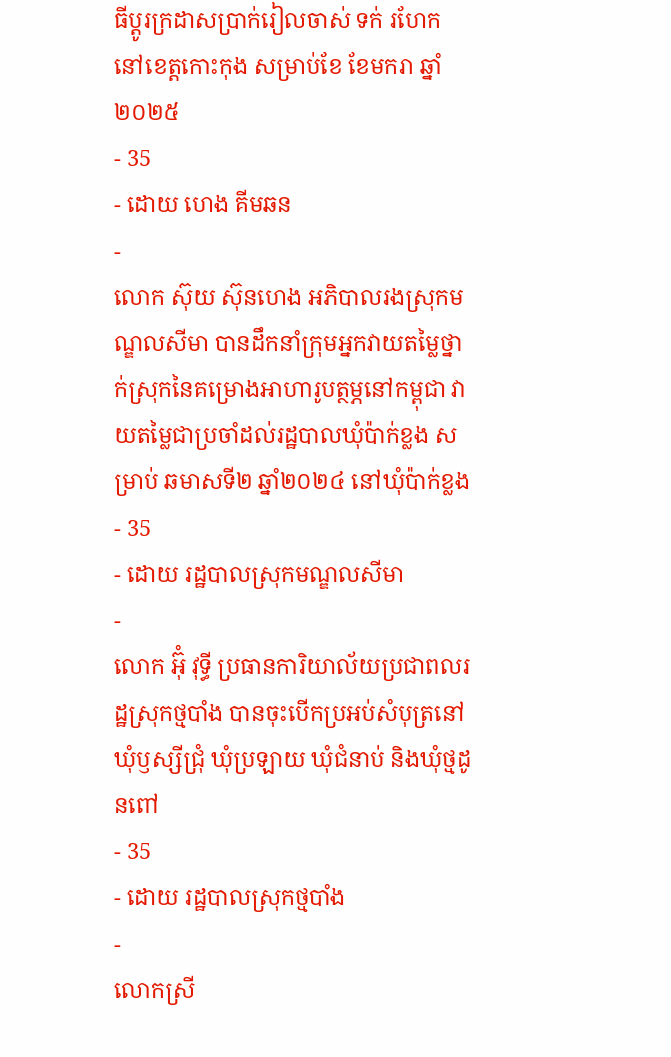ធីប្តូរក្រដាសប្រាក់រៀលចាស់ ទក់ រហែក នៅខេត្តកោះកុង សម្រាប់ខែ ខែមករា ឆ្នាំ ២០២៥
- 35
- ដោយ ហេង គីមឆន
-
លោក ស៊ុយ ស៊ុនហេង អភិបាលរងស្រុកមណ្ឌលសីមា បានដឹកនាំក្រុមអ្នកវាយតម្លៃថ្នាក់ស្រុកនៃគម្រោងអាហារូបត្ថម្ភនៅកម្ពុជា វាយតម្លៃជាប្រចាំដល់រដ្ឋបាលឃុំប៉ាក់ខ្លង សម្រាប់ ឆមាសទី២ ឆ្នាំ២០២៤ នៅឃុំប៉ាក់ខ្លង
- 35
- ដោយ រដ្ឋបាលស្រុកមណ្ឌលសីមា
-
លោក អ៊ុំ វុទ្ធី ប្រធានការិយាល័យប្រជាពលរដ្ឋស្រុកថ្មបាំង បានចុះបើកប្រអប់សំបុត្រនៅ ឃុំឫស្សីជ្រុំ ឃុំប្រឡាយ ឃុំជំនាប់ និងឃុំថ្មដូនពៅ
- 35
- ដោយ រដ្ឋបាលស្រុកថ្មបាំង
-
លោកស្រី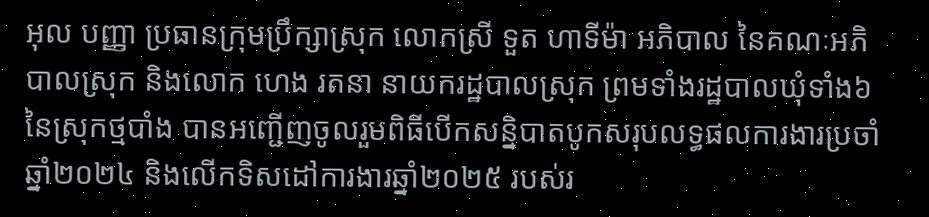អុល បញ្ញា ប្រធានក្រុមប្រឹក្សាស្រុក លោកស្រី ទួត ហាទីម៉ា អភិបាល នៃគណៈអភិបាលស្រុក និងលោក ហេង រតនា នាយករដ្ឋបាលស្រុក ព្រមទាំងរដ្ឋបាលឃុំទាំង៦ នៃស្រុកថ្មបាំង បានអញ្ជើញចូលរួមពិធីបើកសន្និបាតបូកសរុបលទ្ធផលការងារប្រចាំឆ្នាំ២០២៤ និងលើកទិសដៅការងារឆ្នាំ២០២៥ របស់រ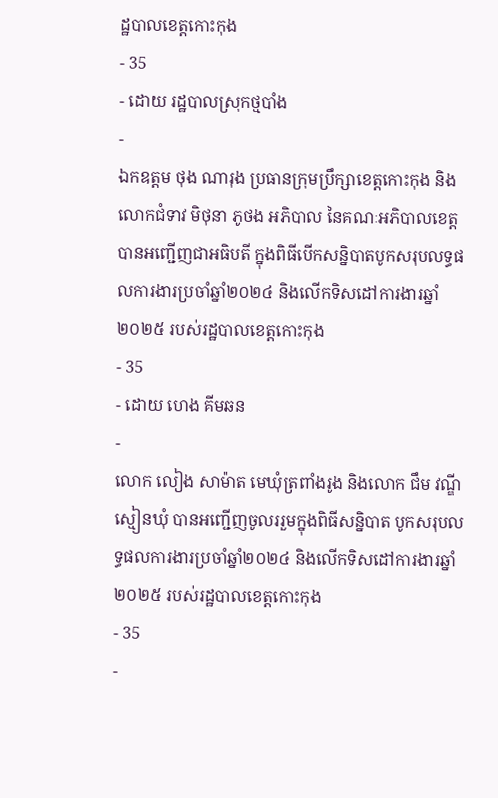ដ្ឋបាលខេត្តកោះកុង
- 35
- ដោយ រដ្ឋបាលស្រុកថ្មបាំង
-
ឯកឧត្តម ថុង ណារុង ប្រធានក្រុមប្រឹក្សាខេត្តកោះកុង និងលោកជំទាវ មិថុនា ភូថង អភិបាល នៃគណៈអភិបាលខេត្ត បានអញ្ជើញជាអធិបតី ក្នុងពិធីបើកសន្និបាតបូកសរុបលទ្ធផលការងារប្រចាំឆ្នាំ២០២៤ និងលើកទិសដៅការងារឆ្នាំ២០២៥ របស់រដ្ឋបាលខេត្តកោះកុង
- 35
- ដោយ ហេង គីមឆន
-
លោក លៀង សាម៉ាត មេឃុំត្រពាំងរូង និងលោក ជឹម វណ្ឌី ស្មៀនឃុំ បានអញ្ជើញចូលររួមក្នុងពិធីសន្និបាត បូកសរុបលទ្ធផលការងារប្រចាំឆ្នាំ២០២៤ និងលើកទិសដៅការងារឆ្នាំ២០២៥ របស់រដ្ឋបាលខេត្តកោះកុង
- 35
-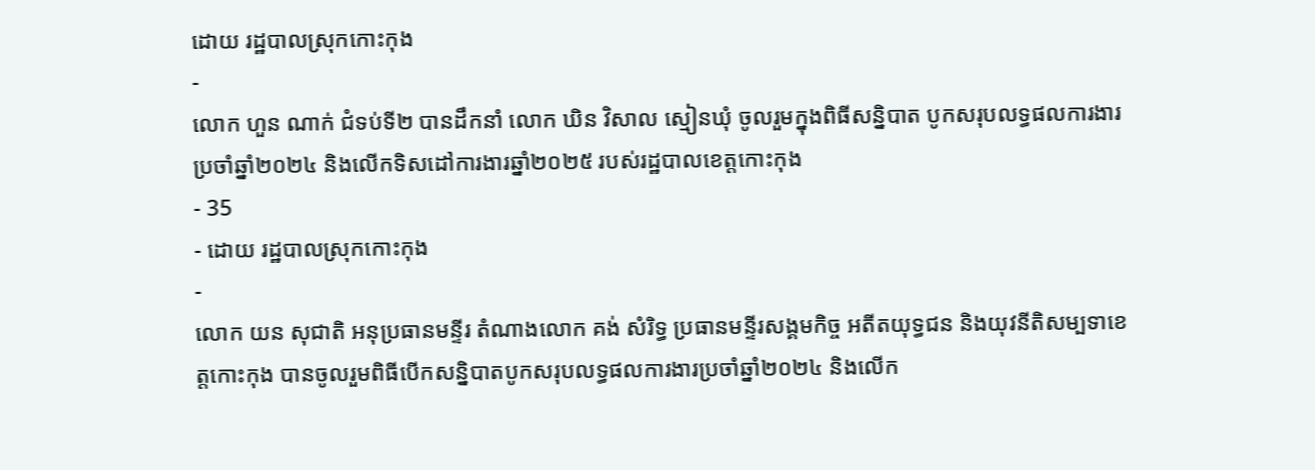ដោយ រដ្ឋបាលស្រុកកោះកុង
-
លោក ហួន ណាក់ ជំទប់ទី២ បានដឹកនាំ លោក ឃិន វិសាល ស្មៀនឃុំ ចូលរួមក្នុងពិធីសន្និបាត បូកសរុបលទ្ធផលការងារប្រចាំឆ្នាំ២០២៤ និងលើកទិសដៅការងារឆ្នាំ២០២៥ របស់រដ្ឋបាលខេត្តកោះកុង
- 35
- ដោយ រដ្ឋបាលស្រុកកោះកុង
-
លោក យន សុជាតិ អនុប្រធានមន្ទីរ តំណាងលោក គង់ សំរិទ្ធ ប្រធានមន្ទីរសង្គមកិច្ច អតីតយុទ្ធជន និងយុវនីតិសម្បទាខេត្តកោះកុង បានចូលរួមពិធីបើកសន្និបាតបូកសរុបលទ្ធផលការងារប្រចាំឆ្នាំ២០២៤ និងលើក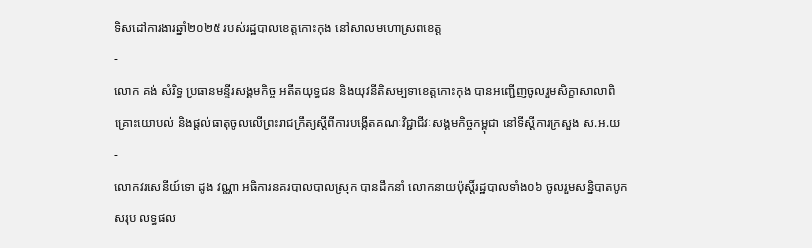ទិសដៅការងារឆ្នាំ២០២៥ របស់រដ្ឋបាលខេត្តកោះកុង នៅសាលមហោស្រពខេត្ត
-
លោក គង់ សំរិទ្ធ ប្រធានមន្ទីរសង្គមកិច្ច អតីតយុទ្ធជន និងយុវនីតិសម្បទាខេត្តកោះកុង បានអញ្ជើញចូលរួមសិក្ខាសាលាពិគ្រោះយោបល់ និងផ្តល់ធាតុចូលលើព្រះរាជក្រឹត្យស្តីពីការបង្កើតគណៈវិជ្ជាជីវៈសង្គមកិច្ចកម្ពុជា នៅទីស្តីការក្រសួង ស.អ.យ
-
លោកវរសេនីយ៍ទោ ដូង វណ្ណា អធិការនគរបាលបាលស្រុក បានដឹកនាំ លោកនាយប៉ុស្តិ៍រដ្ឋបាលទាំង០៦ ចូលរួមសន្និបាតបូកសរុប លទ្ធផល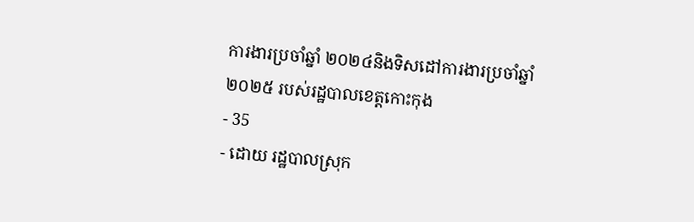ការងារប្រចាំឆ្នាំ ២០២៤និងទិសដៅការងារប្រចាំឆ្នាំ២០២៥ របស់រដ្ឋបាលខេត្តកោះកុង
- 35
- ដោយ រដ្ឋបាលស្រុក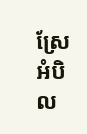ស្រែអំបិល